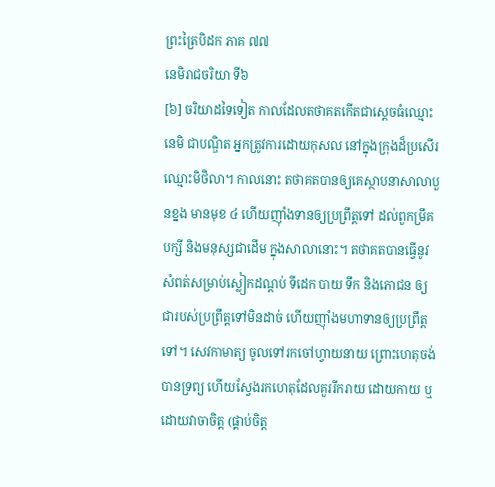ព្រះត្រៃបិដក ភាគ ៧៧
នេមិរាជចរិយា ទី៦
[៦] ចរិយាដទៃទៀត កាលដែលតថាគតកើតជាស្តេចធំឈ្មោះនេមិ ជាបណ្ឌិត អ្នកត្រូវការដោយកុសល នៅក្នុងក្រុងដ៏ប្រសើរ ឈ្មោះមិថិលា។ កាលនោះ តថាគតបានឲ្យគេស្ថាបនាសាលាបួនខ្នង មានមុខ ៤ ហើយញ៉ាំងទានឲ្យប្រព្រឹត្តទៅ ដល់ពួកម្រឹគ បក្សី និងមនុស្សជាដើម ក្នុងសាលានោះ។ តថាគតបានធ្វើនូវសំពត់សម្រាប់ស្លៀកដណ្តប់ ទីដេក បាយ ទឹក និងភោជន ឲ្យជារបស់ប្រព្រឹត្តទៅមិនដាច់ ហើយញ៉ាំងមហាទានឲ្យប្រព្រឹត្តទៅ។ សេវកាមាត្យ ចូលទៅរកចៅហ្វាយនាយ ព្រោះហេតុចង់បានទ្រព្យ ហើយស្វែងរកហេតុដែលគួររីករាយ ដោយកាយ ឬដោយវាចាចិត្ត (ផ្គាប់ចិត្ត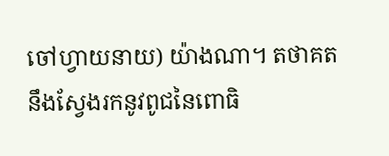ចៅហ្វាយនាយ) យ៉ាងណា។ តថាគតនឹងស្វែងរកនូវពូជនៃពោធិ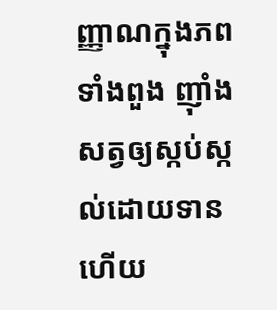ញ្ញាណក្នុងភពទាំងពួង ញ៉ាំងសត្វឲ្យស្កប់ស្កល់ដោយទាន ហើយ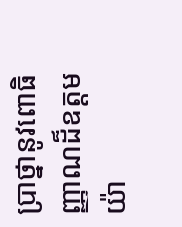ប្រាថ្នានូវពោធិញ្ញាណដ៏ឧត្តម យ៉ា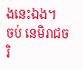ងនេះឯង។
ចប់ នេមិរាជចរិ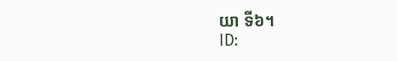យា ទី៦។
ID: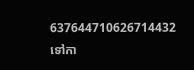637644710626714432
ទៅកា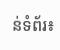ន់ទំព័រ៖